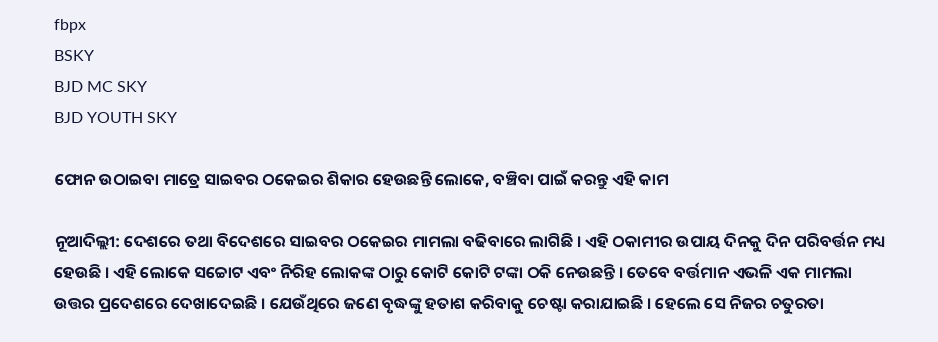fbpx
BSKY
BJD MC SKY
BJD YOUTH SKY

ଫୋନ ଉଠାଇବା ମାତ୍ରେ ସାଇବର ଠକେଇର ଶିକାର ହେଉଛନ୍ତି ଲୋକେ, ବଞ୍ଚିବା ପାଇଁ କରନ୍ତୁ ଏହି କାମ

ନୂଆଦିଲ୍ଲୀ: ଦେଶରେ ତଥା ବିଦେଶରେ ସାଇବର ଠକେଇର ମାମଲା ବଢିବାରେ ଲାଗିଛି । ଏହି ଠକାମୀର ଉପାୟ ଦିନକୁ ଦିନ ପରିବର୍ତ୍ତନ ମଧ୍ୟ ହେଉଛି । ଏହି ଲୋକେ ସଚ୍ଚୋଟ ଏବଂ ନିରିହ ଲୋକଙ୍କ ଠାରୁ କୋଟି କୋଟି ଟଙ୍କା ଠକି ନେଉଛନ୍ତି । ତେବେ ବର୍ତ୍ତମାନ ଏଭଳି ଏକ ମାମଲା ଉତ୍ତର ପ୍ରଦେଶରେ ଦେଖାଦେଇଛି । ଯେଉଁଥିରେ ଜଣେ ବୃଦ୍ଧଙ୍କୁ ହତାଶ କରିବାକୁ ଚେଷ୍ଟା କରାଯାଇଛି । ହେଲେ ସେ ନିଜର ଚତୁରତା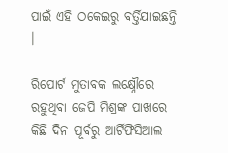ପାଇଁ ଏହି ଠକେଇରୁ ବର୍ତ୍ତିଯାଇଛନ୍ତି ।

ରିପୋର୍ଟ ମୁତାବକ ଲକ୍ଷ୍ନୌରେ ରହୁଥିବା ଜେପି ମିଶ୍ରଙ୍କ ପାଖରେ କିଛି ଦିନ ପୂର୍ବରୁ ଆର୍ଟିଫିସିଆଲ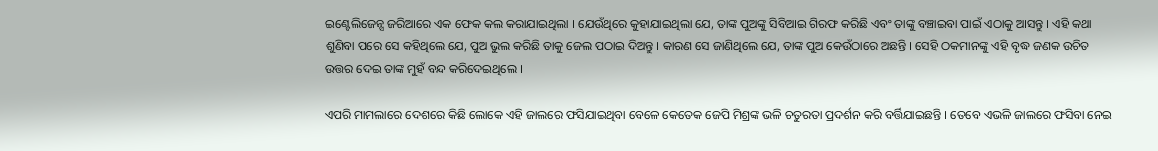ଇଣ୍ଟେଲିଜେନ୍ସ ଜରିଆରେ ଏକ ଫେକ କଲ କରାଯାଇଥିଲା । ଯେଉଁଥିରେ କୁହାଯାଇଥିଲା ଯେ, ତାଙ୍କ ପୁଅଙ୍କୁ ସିବିଆଇ ଗିରଫ କରିଛି ଏବଂ ତାଙ୍କୁ ବଞ୍ଚାଇବା ପାଇଁ ଏଠାକୁ ଆସନ୍ତୁ । ଏହି କଥା ଶୁଣିବା ପରେ ସେ କହିଥିଲେ ଯେ, ପୁଅ ଭୁଲ କରିଛି ତାକୁ ଜେଲ ପଠାଇ ଦିଅନ୍ତୁ । କାରଣ ସେ ଜାଣିଥିଲେ ଯେ, ତାଙ୍କ ପୁଅ କେଉଁଠାରେ ଅଛନ୍ତି । ସେହି ଠକମାନଙ୍କୁ ଏହି ବୃଦ୍ଧ ଜଣକ ଉଚିତ ଉତ୍ତର ଦେଇ ତାଙ୍କ ମୁହଁ ବନ୍ଦ କରିଦେଇଥିଲେ ।

ଏପରି ମାମଲାରେ ଦେଶରେ କିଛି ଲୋକେ ଏହି ଜାଲରେ ଫସିଯାଇଥିବା ବେଳେ କେତେକ ଜେପି ମିଶ୍ରଙ୍କ ଭଳି ଚତୁରତା ପ୍ରଦର୍ଶନ କରି ବର୍ତ୍ତିଯାଇଛନ୍ତି । ତେବେ ଏଭଳି ଜାଲରେ ଫସିବା ନେଇ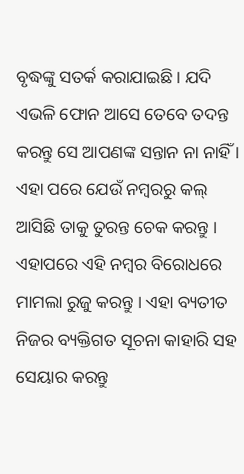ବୃଦ୍ଧଙ୍କୁ ସତର୍କ କରାଯାଇଛି । ଯଦି ଏଭଳି ଫୋନ ଆସେ ତେବେ ତଦନ୍ତ କରନ୍ତୁ ସେ ଆପଣଙ୍କ ସନ୍ତାନ ନା ନାହିଁ । ଏହା ପରେ ଯେଉଁ ନମ୍ବରରୁ କଲ୍ ଆସିଛି ତାକୁ ତୁରନ୍ତ ଚେକ କରନ୍ତୁ । ଏହାପରେ ଏହି ନମ୍ବର ବିରୋଧରେ ମାମଲା ରୁଜୁ କରନ୍ତୁ । ଏହା ବ୍ୟତୀତ ନିଜର ବ୍ୟକ୍ତିଗତ ସୂଚନା କାହାରି ସହ ସେୟାର କରନ୍ତୁ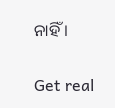ନାହିଁ ।

Get real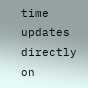time updates directly on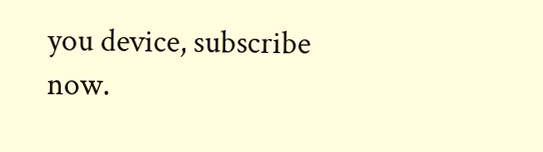you device, subscribe now.